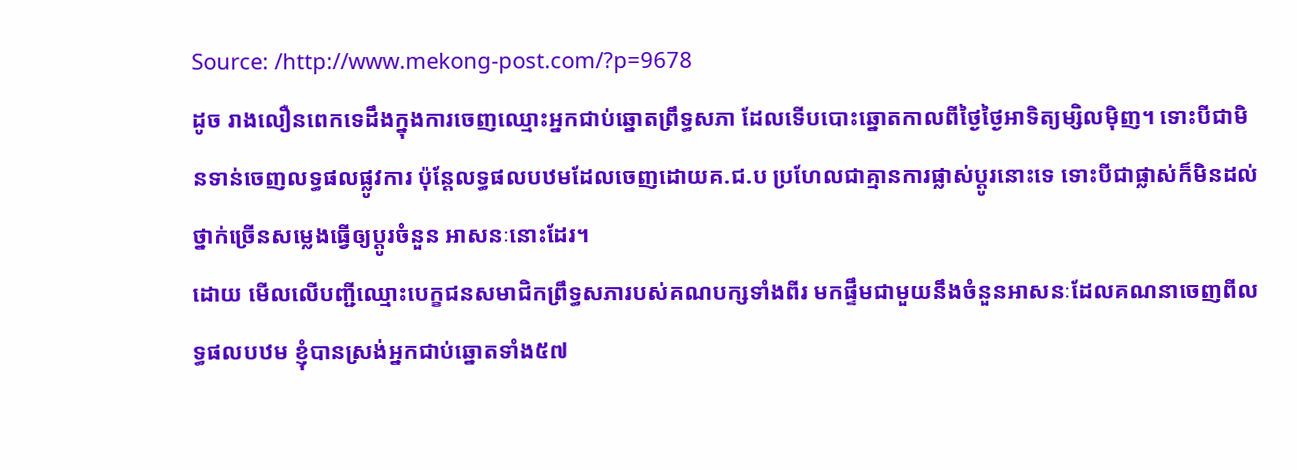Source: /http://www.mekong-post.com/?p=9678
ដូច រាងលឿនពេកទេដឹងក្នុងការចេញឈ្មោះអ្នកជាប់ឆ្នោតព្រឹទ្ធសភា ដែលទើបបោះឆ្នោតកាលពីថ្ងៃថ្ងៃអាទិត្យម្សិលម៉ិញ។ ទោះបីជាមិនទាន់ចេញលទ្ធផលផ្លូវការ ប៉ុន្ដែលទ្ធផលបឋមដែលចេញដោយគ.ជ.ប ប្រហែលជាគ្មានការផ្លាស់ប្ដូរនោះទេ ទោះបីជាផ្លាស់ក៏មិនដល់ថ្នាក់ច្រើនសម្លេងធ្វើឲ្យប្ដូរចំនួន អាសនៈនោះដែរ។
ដោយ មើលលើបញ្ជីឈ្មោះបេក្ខជនសមាជិកព្រឹទ្ធសភារបស់គណបក្សទាំងពីរ មកផ្ទឹមជាមួយនឹងចំនួនអាសនៈដែលគណនាចេញពីលទ្ធផលបឋម ខ្ញុំបានស្រង់អ្នកជាប់ឆ្នោតទាំង៥៧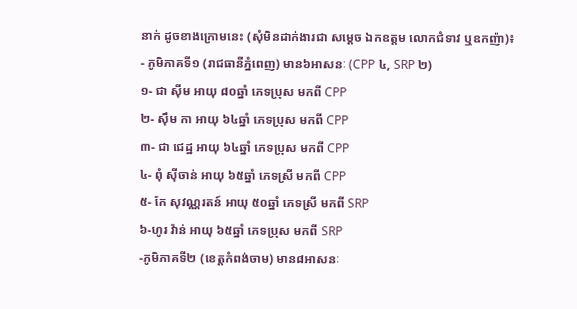នាក់ ដូចខាងក្រោមនេះ (សុំមិនដាក់ងារជា សម្ដេច ឯកឧត្តម លោកជំទាវ ឬឧកញ៉ា)៖
- ភូមិភាគទី១ (រាជធានីភ្នំពេញ) មាន៦អាសនៈ (CPP ៤, SRP ២)
១- ជា ស៊ីម អាយុ ៨០ឆ្នាំ ភេទប្រុស មកពី CPP
២- ស៊ឹម កា អាយុ ៦៤ឆ្នាំ ភេទប្រុស មកពី CPP
៣- ជា ជេដ្ឋ អាយុ ៦៤ឆ្នាំ ភេទប្រុស មកពី CPP
៤- ពុំ ស៊ីចាន់ អាយុ ៦៥ឆ្នាំ ភេទស្រី មកពី CPP
៥- កែ សុវណ្ណរតន៍ អាយុ ៥០ឆ្នាំ ភេទស្រី មកពី SRP
៦-ហូរ វ៉ាន់ អាយុ ៦៥ឆ្នាំ ភេទប្រុស មកពី SRP
-ភូមិភាគទី២ (ខេត្តកំពង់ចាម) មាន៨អាសនៈ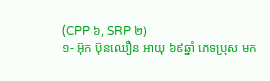(CPP ៦, SRP ២)
១- អ៊ុក ប៊ុនឈឿន អាយុ ៦៩ឆ្នាំ ភេទប្រុស មក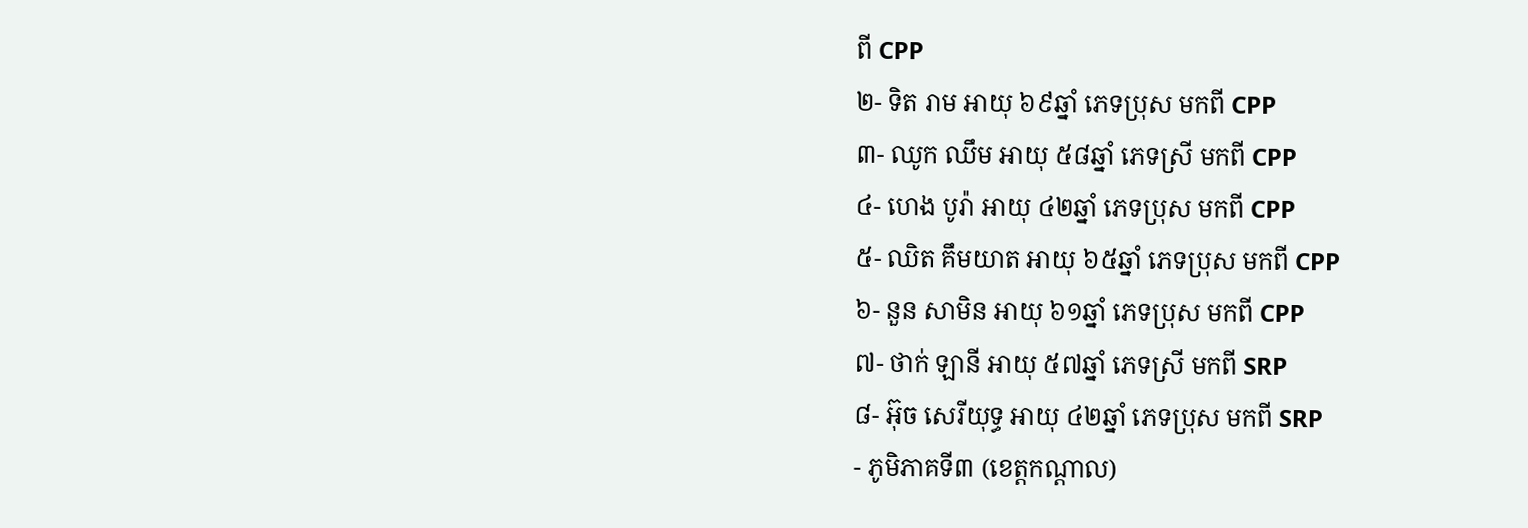ពី CPP
២- ទិត រាម អាយុ ៦៩ឆ្នាំ ភេទប្រុស មកពី CPP
៣- ឈូក ឈឹម អាយុ ៥៨ឆ្នាំ ភេទស្រី មកពី CPP
៤- ហេង បូរ៉ា អាយុ ៤២ឆ្នាំ ភេទប្រុស មកពី CPP
៥- ឈិត គឹមយាត អាយុ ៦៥ឆ្នាំ ភេទប្រុស មកពី CPP
៦- នួន សាមិន អាយុ ៦១ឆ្នាំ ភេទប្រុស មកពី CPP
៧- ថាក់ ឡានី អាយុ ៥៧ឆ្នាំ ភេទស្រី មកពី SRP
៨- អ៊ុច សេរីយុទ្ធ អាយុ ៤២ឆ្នាំ ភេទប្រុស មកពី SRP
- ភូមិភាគទី៣ (ខេត្តកណ្ដាល)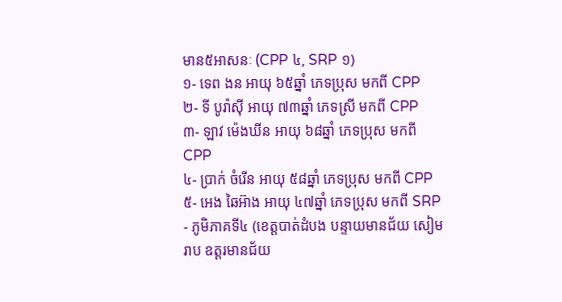មាន៥អាសនៈ (CPP ៤, SRP ១)
១- ទេព ងន អាយុ ៦៥ឆ្នាំ ភេទប្រុស មកពី CPP
២- ទី បូរ៉ាស៊ី អាយុ ៧៣ឆ្នាំ ភេទស្រី មកពី CPP
៣- ឡាវ ម៉េងឃីន អាយុ ៦៨ឆ្នាំ ភេទប្រុស មកពី CPP
៤- ប្រាក់ ចំរើន អាយុ ៥៨ឆ្នាំ ភេទប្រុស មកពី CPP
៥- អេង ឆៃអ៊ាង អាយុ ៤៧ឆ្នាំ ភេទប្រុស មកពី SRP
- ភូមិភាគទី៤ (ខេត្តបាត់ដំបង បន្ទាយមានជ័យ សៀមរាប ឧត្តរមានជ័យ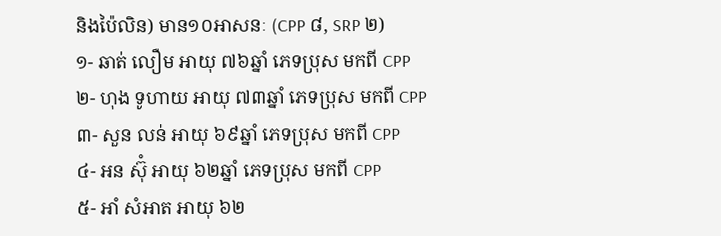និងប៉ៃលិន) មាន១០អាសនៈ (CPP ៨, SRP ២)
១- ឆាត់ លឿម អាយុ ៧៦ឆ្នាំ ភេទប្រុស មកពី CPP
២- ហុង ទូហាយ អាយុ ៧៣ឆ្នាំ ភេទប្រុស មកពី CPP
៣- សួន លន់ អាយុ ៦៩ឆ្នាំ ភេទប្រុស មកពី CPP
៤- អន ស៊ុំ អាយុ ៦២ឆ្នាំ ភេទប្រុស មកពី CPP
៥- អាំ សំអាត អាយុ ៦២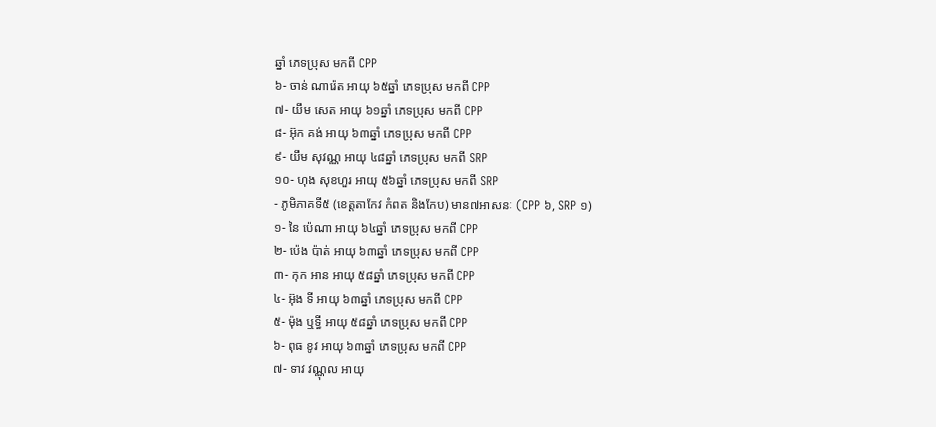ឆ្នាំ ភេទប្រុស មកពី CPP
៦- ចាន់ ណារ៉េត អាយុ ៦៥ឆ្នាំ ភេទប្រុស មកពី CPP
៧- យឹម សេត អាយុ ៦១ឆ្នាំ ភេទប្រុស មកពី CPP
៨- អ៊ុក គង់ អាយុ ៦៣ឆ្នាំ ភេទប្រុស មកពី CPP
៩- យឹម សុវណ្ណ អាយុ ៤៨ឆ្នាំ ភេទប្រុស មកពី SRP
១០- ហុង សុខហួរ អាយុ ៥៦ឆ្នាំ ភេទប្រុស មកពី SRP
- ភូមិភាគទី៥ (ខេត្តតាកែវ កំពត និងកែប) មាន៧អាសនៈ (CPP ៦, SRP ១)
១- នៃ ប៉េណា អាយុ ៦៤ឆ្នាំ ភេទប្រុស មកពី CPP
២- ប៉េង ប៉ាត់ អាយុ ៦៣ឆ្នាំ ភេទប្រុស មកពី CPP
៣- កុក អាន អាយុ ៥៨ឆ្នាំ ភេទប្រុស មកពី CPP
៤- អ៊ុង ទី អាយុ ៦៣ឆ្នាំ ភេទប្រុស មកពី CPP
៥- ម៉ុង ឬទ្ធី អាយុ ៥៨ឆ្នាំ ភេទប្រុស មកពី CPP
៦- ពុធ ខូវ អាយុ ៦៣ឆ្នាំ ភេទប្រុស មកពី CPP
៧- ទាវ វណ្ណុល អាយុ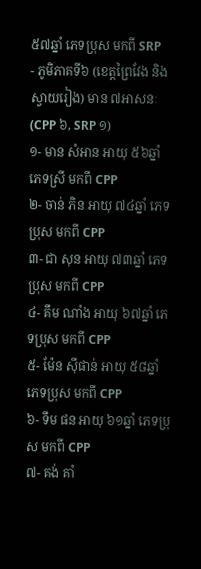៥៧ឆ្នាំ ភេទប្រុស មកពី SRP
- ភូមិភាគទី៦ (ខេត្តព្រៃវែង និងស្វាយរៀង) មាន ៧អាសនៈ (CPP ៦, SRP ១)
១- មាន សំអាន អាយុ ៥៦ឆ្នាំ ភេទស្រី មកពី CPP
២- ចាន់ ភិន អាយុ ៧៤ឆ្នាំ ភេទប្រុស មកពី CPP
៣- ជា សុន អាយុ ៧៣ឆ្នាំ ភេទប្រុស មកពី CPP
៤- គឹម ណាំង អាយុ ៦៧ឆ្នាំ ភេទប្រុស មកពី CPP
៥- ម៉ែន ស៊ីផាន់ អាយុ ៥៨ឆ្នាំ ភេទប្រុស មកពី CPP
៦- ទឹម ផន អាយុ ៦១ឆ្នាំ ភេទប្រុស មកពី CPP
៧- គង់ គាំ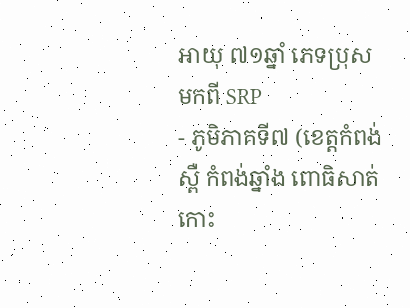អាយុ ៧១ឆ្នាំ ភេទប្រុស មកពី SRP
- ភូមិភាគទី៧ (ខេត្តកំពង់ស្ពឺ កំពង់ឆ្នាំង ពោធិសាត់ កោះ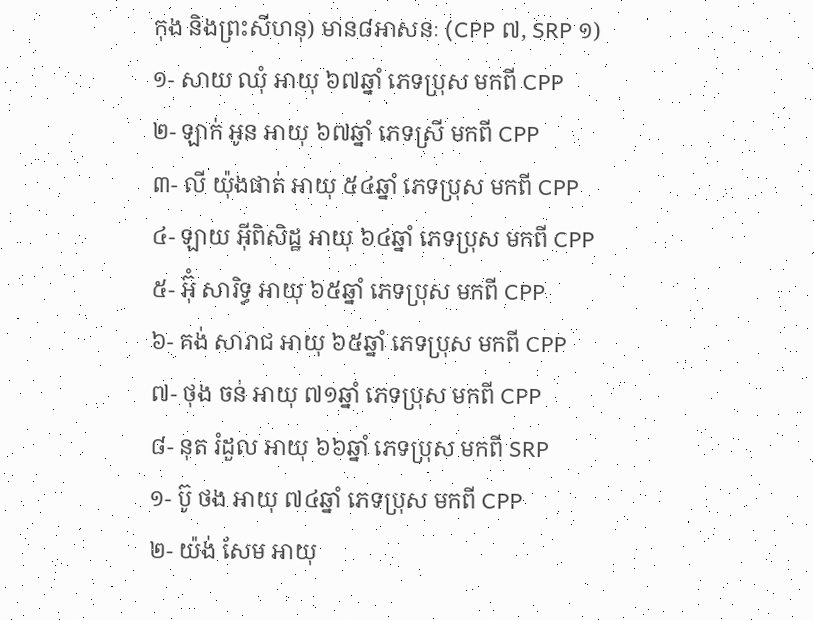កុង និងព្រះសីហនុ) មាន៨អាសនៈ (CPP ៧, SRP ១)
១- សាយ ឈុំ អាយុ ៦៧ឆ្នាំ ភេទប្រុស មកពី CPP
២- ឡាក់ អូន អាយុ ៦៧ឆ្នាំ ភេទស្រី មកពី CPP
៣- លី យ៉ុងផាត់ អាយុ ៥៤ឆ្នាំ ភេទប្រុស មកពី CPP
៤- ឡាយ អ៊ីពិសិដ្ឋ អាយុ ៦៤ឆ្នាំ ភេទប្រុស មកពី CPP
៥- អ៊ុំ សារិទ្ធ អាយុ ៦៥ឆ្នាំ ភេទប្រុស មកពី CPP
៦- គង់ សារាជ អាយុ ៦៥ឆ្នាំ ភេទប្រុស មកពី CPP
៧- ថុង ចន់ អាយុ ៧១ឆ្នាំ ភេទប្រុស មកពី CPP
៨- នុត រំដួល អាយុ ៦៦ឆ្នាំ ភេទប្រុស មកពី SRP
១- ប៊ូ ថង អាយុ ៧៤ឆ្នាំ ភេទប្រុស មកពី CPP
២- យ៉ង់ សែម អាយុ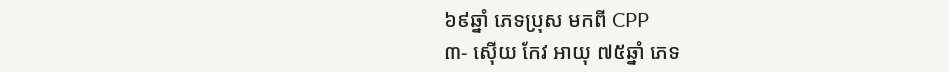៦៩ឆ្នាំ ភេទប្រុស មកពី CPP
៣- ស៊ើយ កែវ អាយុ ៧៥ឆ្នាំ ភេទ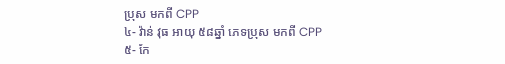ប្រុស មកពី CPP
៤- វ៉ាន់ វុធ អាយុ ៥៨ឆ្នាំ ភេទប្រុស មកពី CPP
៥- កែ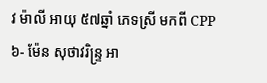វ ម៉ាលី អាយុ ៥៧ឆ្នាំ ភេទស្រី មកពី CPP
៦- ម៉ែន សុថាវរិន្រ្ទ អា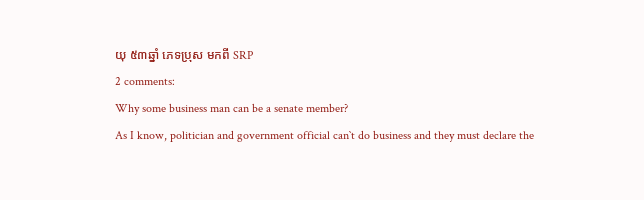យុ ៥៣ឆ្នាំ ភេទប្រុស មកពី SRP
2 comments:
Why some business man can be a senate member?
As I know, politician and government official can`t do business and they must declare the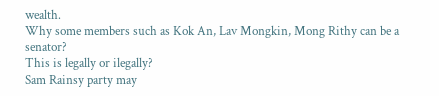wealth.
Why some members such as Kok An, Lav Mongkin, Mong Rithy can be a senator?
This is legally or ilegally?
Sam Rainsy party may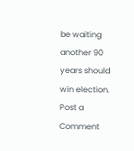be waiting
another 90 years should win election.
Post a Comment